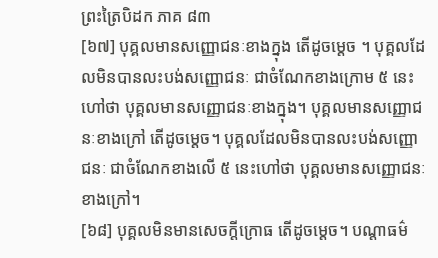ព្រះត្រៃបិដក ភាគ ៨៣
[៦៧] បុគ្គលមានសញ្ញោជនៈខាងក្នុង តើដូចម្តេច ។ បុគ្គលដែលមិនបានលះបង់សញ្ញោជនៈ ជាចំណែកខាងក្រោម ៥ នេះហៅថា បុគ្គលមានសញ្ញោជនៈខាងក្នុង។ បុគ្គលមានសញ្ញោជនៈខាងក្រៅ តើដូចម្តេច។ បុគ្គលដែលមិនបានលះបង់សញ្ញោជនៈ ជាចំណែកខាងលើ ៥ នេះហៅថា បុគ្គលមានសញ្ញោជនៈខាងក្រៅ។
[៦៨] បុគ្គលមិនមានសេចក្តីក្រោធ តើដូចម្តេច។ បណ្តាធម៌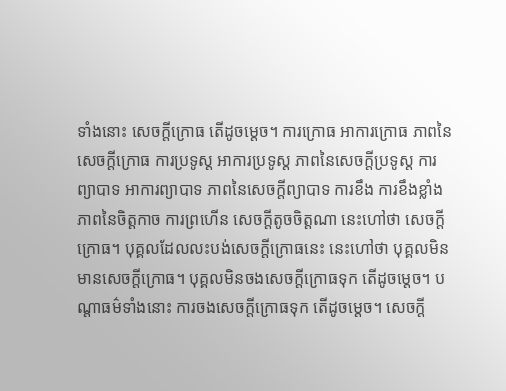ទាំងនោះ សេចក្តីក្រោធ តើដូចម្តេច។ ការក្រោធ អាការក្រោធ ភាពនៃសេចក្តីក្រោធ ការប្រទូស្ត អាការប្រទូស្ត ភាពនៃសេចក្តីប្រទូស្ត ការព្យាបាទ អាការព្យាបាទ ភាពនៃសេចក្តីព្យាបាទ ការខឹង ការខឹងខ្លាំង ភាពនៃចិត្តកាច ការព្រហើន សេចក្តីតូចចិត្តណា នេះហៅថា សេចក្តីក្រោធ។ បុគ្គលដែលលះបង់សេចក្តីក្រោធនេះ នេះហៅថា បុគ្គលមិនមានសេចក្តីក្រោធ។ បុគ្គលមិនចងសេចក្តីក្រោធទុក តើដូចម្តេច។ បណ្តាធម៌ទាំងនោះ ការចងសេចក្តីក្រោធទុក តើដូចម្តេច។ សេចក្តី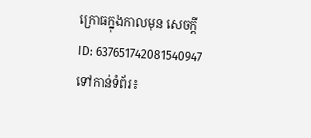ក្រោធក្នុងកាលមុន សេចក្តី
ID: 637651742081540947
ទៅកាន់ទំព័រ៖